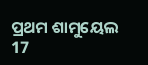ପ୍ରଥମ ଶାମୁୟେଲ 17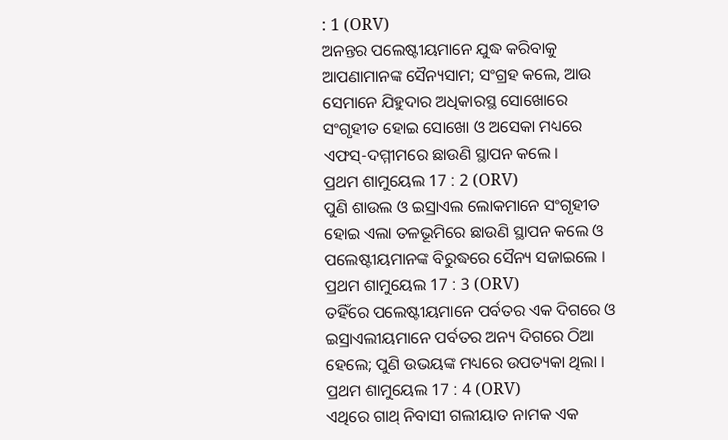: 1 (ORV)
ଅନନ୍ତର ପଲେଷ୍ଟୀୟମାନେ ଯୁଦ୍ଧ କରିବାକୁ ଆପଣାମାନଙ୍କ ସୈନ୍ୟସାମ; ସଂଗ୍ରହ କଲେ, ଆଉ ସେମାନେ ଯିହୁଦାର ଅଧିକାରସ୍ଥ ସୋଖୋରେ ସଂଗୃହୀତ ହୋଇ ସୋଖୋ ଓ ଅସେକା ମଧ୍ୟରେ ଏଫସ୍-ଦମ୍ମୀମରେ ଛାଉଣି ସ୍ଥାପନ କଲେ ।
ପ୍ରଥମ ଶାମୁୟେଲ 17 : 2 (ORV)
ପୁଣି ଶାଉଲ ଓ ଇସ୍ରାଏଲ ଲୋକମାନେ ସଂଗୃହୀତ ହୋଇ ଏଲା ତଳଭୂମିରେ ଛାଉଣି ସ୍ଥାପନ କଲେ ଓ ପଲେଷ୍ଟୀୟମାନଙ୍କ ବିରୁଦ୍ଧରେ ସୈନ୍ୟ ସଜାଇଲେ ।
ପ୍ରଥମ ଶାମୁୟେଲ 17 : 3 (ORV)
ତହିଁରେ ପଲେଷ୍ଟୀୟମାନେ ପର୍ବତର ଏକ ଦିଗରେ ଓ ଇସ୍ରାଏଲୀୟମାନେ ପର୍ବତର ଅନ୍ୟ ଦିଗରେ ଠିଆ ହେଲେ; ପୁଣି ଉଭୟଙ୍କ ମଧ୍ୟରେ ଉପତ୍ୟକା ଥିଲା ।
ପ୍ରଥମ ଶାମୁୟେଲ 17 : 4 (ORV)
ଏଥିରେ ଗାଥ୍ ନିବାସୀ ଗଲୀୟାତ ନାମକ ଏକ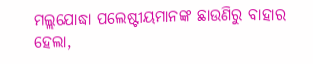ମଲ୍ଲଯୋଦ୍ଧା ପଲେଷ୍ଟୀୟମାନଙ୍କ ଛାଉଣିରୁ ବାହାର ହେଲା,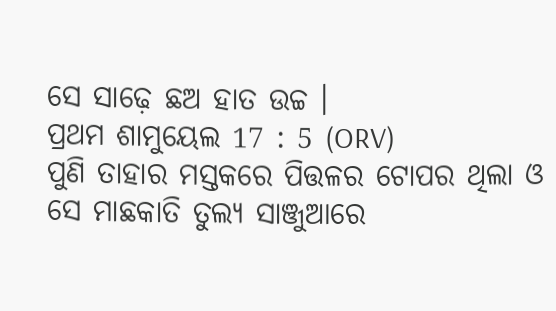ସେ ସାଢ଼େ ଛଅ ହାତ ଉଚ୍ଚ ।
ପ୍ରଥମ ଶାମୁୟେଲ 17 : 5 (ORV)
ପୁଣି ତାହାର ମସ୍ତକରେ ପିତ୍ତଳର ଟୋପର ଥିଲା ଓ ସେ ମାଛକାତି ତୁଲ୍ୟ ସାଞ୍ଜୁଆରେ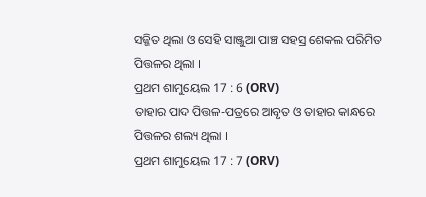ସଜ୍ଜିତ ଥିଲା ଓ ସେହି ସାଞ୍ଜୁଆ ପାଞ୍ଚ ସହସ୍ର ଶେକଲ ପରିମିତ ପିତ୍ତଳର ଥିଲା ।
ପ୍ରଥମ ଶାମୁୟେଲ 17 : 6 (ORV)
ତାହାର ପାଦ ପିତ୍ତଳ-ପତ୍ରରେ ଆବୃତ ଓ ତାହାର କାନ୍ଧରେ ପିତ୍ତଳର ଶଲ୍ୟ ଥିଲା ।
ପ୍ରଥମ ଶାମୁୟେଲ 17 : 7 (ORV)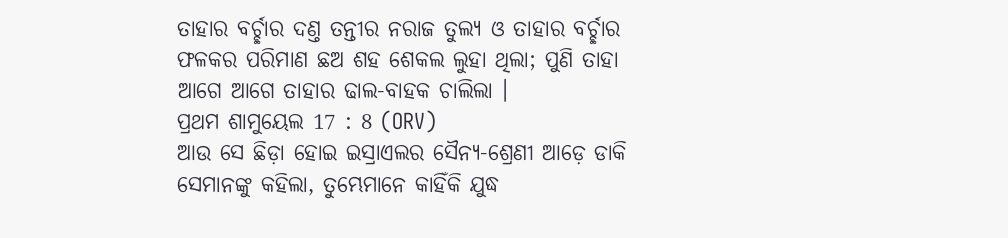ତାହାର ବର୍ଚ୍ଛାର ଦଣ୍ତ ତନ୍ତୀର ନରାଜ ତୁଲ୍ୟ ଓ ତାହାର ବର୍ଚ୍ଛାର ଫଳକର ପରିମାଣ ଛଅ ଶହ ଶେକଲ ଲୁହା ଥିଲା; ପୁଣି ତାହା ଆଗେ ଆଗେ ତାହାର ଢାଲ-ବାହକ ଚାଲିଲା ।
ପ୍ରଥମ ଶାମୁୟେଲ 17 : 8 (ORV)
ଆଉ ସେ ଛିଡ଼ା ହୋଇ ଇସ୍ରାଏଲର ସୈନ୍ୟ-ଶ୍ରେଣୀ ଆଡ଼େ ଡାକି ସେମାନଙ୍କୁ କହିଲା, ତୁମ୍ଭେମାନେ କାହିଁକି ଯୁଦ୍ଧ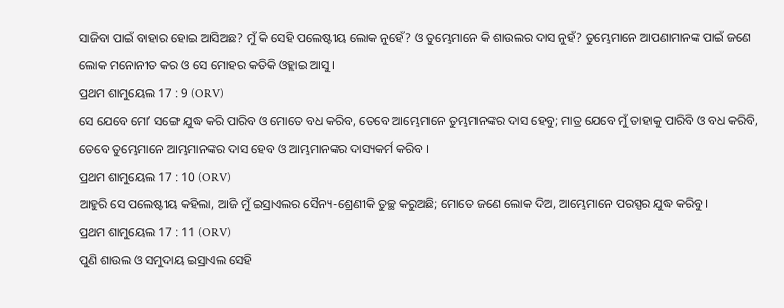ସାଜିବା ପାଇଁ ବାହାର ହୋଇ ଆସିଅଛ? ମୁଁ କି ସେହି ପଲେଷ୍ଟୀୟ ଲୋକ ନୁହେଁ? ଓ ତୁମ୍ଭେମାନେ କି ଶାଉଲର ଦାସ ନୁହଁ? ତୁମ୍ଭେମାନେ ଆପଣାମାନଙ୍କ ପାଇଁ ଜଣେ ଲୋକ ମନୋନୀତ କର ଓ ସେ ମୋହର କତିକି ଓହ୍ଲାଇ ଆସୁ ।
ପ୍ରଥମ ଶାମୁୟେଲ 17 : 9 (ORV)
ସେ ଯେବେ ମୋʼ ସଙ୍ଗେ ଯୁଦ୍ଧ କରି ପାରିବ ଓ ମୋତେ ବଧ କରିବ, ତେବେ ଆମ୍ଭେମାନେ ତୁମ୍ଭମାନଙ୍କର ଦାସ ହେବୁ; ମାତ୍ର ଯେବେ ମୁଁ ତାହାକୁ ପାରିବି ଓ ବଧ କରିବି, ତେବେ ତୁମ୍ଭେମାନେ ଆମ୍ଭମାନଙ୍କର ଦାସ ହେବ ଓ ଆମ୍ଭମାନଙ୍କର ଦାସ୍ୟକର୍ମ କରିବ ।
ପ୍ରଥମ ଶାମୁୟେଲ 17 : 10 (ORV)
ଆହୁରି ସେ ପଲେଷ୍ଟୀୟ କହିଲା, ଆଜି ମୁଁ ଇସ୍ରାଏଲର ସୈନ୍ୟ-ଶ୍ରେଣୀକି ତୁଚ୍ଛ କରୁଅଛି; ମୋତେ ଜଣେ ଲୋକ ଦିଅ, ଆମ୍ଭେମାନେ ପରସ୍ପର ଯୁଦ୍ଧ କରିବୁ ।
ପ୍ରଥମ ଶାମୁୟେଲ 17 : 11 (ORV)
ପୁଣି ଶାଉଲ ଓ ସମୁଦାୟ ଇସ୍ରାଏଲ ସେହି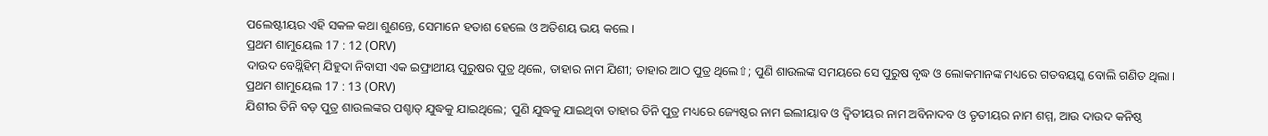ପଲେଷ୍ଟୀୟର ଏହି ସକଳ କଥା ଶୁଣନ୍ତେ, ସେମାନେ ହତାଶ ହେଲେ ଓ ଅତିଶୟ ଭୟ କଲେ ।
ପ୍ରଥମ ଶାମୁୟେଲ 17 : 12 (ORV)
ଦାଉଦ ବେଥ୍ଲିହିମ୍ ଯିହୁଦା ନିବାସୀ ଏକ ଇଫ୍ରାଥୀୟ ପୁରୁଷର ପୁତ୍ର ଥିଲେ, ତାହାର ନାମ ଯିଶୀ; ତାହାର ଆଠ ପୁତ୍ର ଥିଲେ⇧; ପୁଣି ଶାଉଲଙ୍କ ସମୟରେ ସେ ପୁରୁଷ ବୃଦ୍ଧ ଓ ଲୋକମାନଙ୍କ ମଧ୍ୟରେ ଗତବୟସ୍କ ବୋଲି ଗଣିତ ଥିଲା ।
ପ୍ରଥମ ଶାମୁୟେଲ 17 : 13 (ORV)
ଯିଶୀର ତିନି ବଡ଼ ପୁତ୍ର ଶାଉଲଙ୍କର ପଶ୍ଚାତ୍ ଯୁଦ୍ଧକୁ ଯାଇଥିଲେ; ପୁଣି ଯୁଦ୍ଧକୁ ଯାଇଥିବା ତାହାର ତିନି ପୁତ୍ର ମଧ୍ୟରେ ଜ୍ୟେଷ୍ଠର ନାମ ଇଲୀୟାବ ଓ ଦ୍ଵିତୀୟର ନାମ ଅବିନାଦବ ଓ ତୃତୀୟର ନାମ ଶମ୍ମ, ଆଉ ଦାଉଦ କନିଷ୍ଠ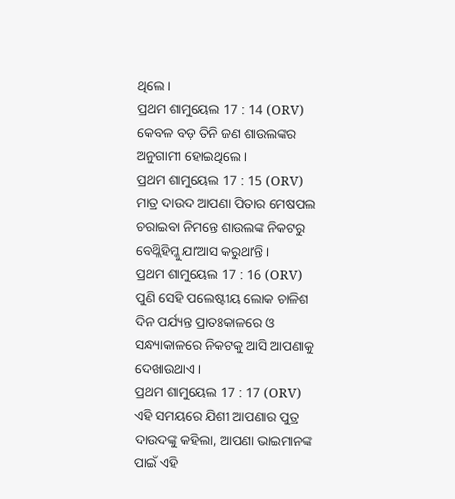ଥିଲେ ।
ପ୍ରଥମ ଶାମୁୟେଲ 17 : 14 (ORV)
କେବଳ ବଡ଼ ତିନି ଜଣ ଶାଉଲଙ୍କର ଅନୁଗାମୀ ହୋଇଥିଲେ ।
ପ୍ରଥମ ଶାମୁୟେଲ 17 : 15 (ORV)
ମାତ୍ର ଦାଉଦ ଆପଣା ପିତାର ମେଷପଲ ଚରାଇବା ନିମନ୍ତେ ଶାଉଲଙ୍କ ନିକଟରୁ ବେଥ୍ଲିହିମ୍କୁ ଯାʼଆସ କରୁଥାʼନ୍ତି ।
ପ୍ରଥମ ଶାମୁୟେଲ 17 : 16 (ORV)
ପୁଣି ସେହି ପଲେଷ୍ଟୀୟ ଲୋକ ଚାଳିଶ ଦିନ ପର୍ଯ୍ୟନ୍ତ ପ୍ରାତଃକାଳରେ ଓ ସନ୍ଧ୍ୟାକାଳରେ ନିକଟକୁ ଆସି ଆପଣାକୁ ଦେଖାଉଥାଏ ।
ପ୍ରଥମ ଶାମୁୟେଲ 17 : 17 (ORV)
ଏହି ସମୟରେ ଯିଶୀ ଆପଣାର ପୁତ୍ର ଦାଉଦଙ୍କୁ କହିଲା, ଆପଣା ଭାଇମାନଙ୍କ ପାଇଁ ଏହି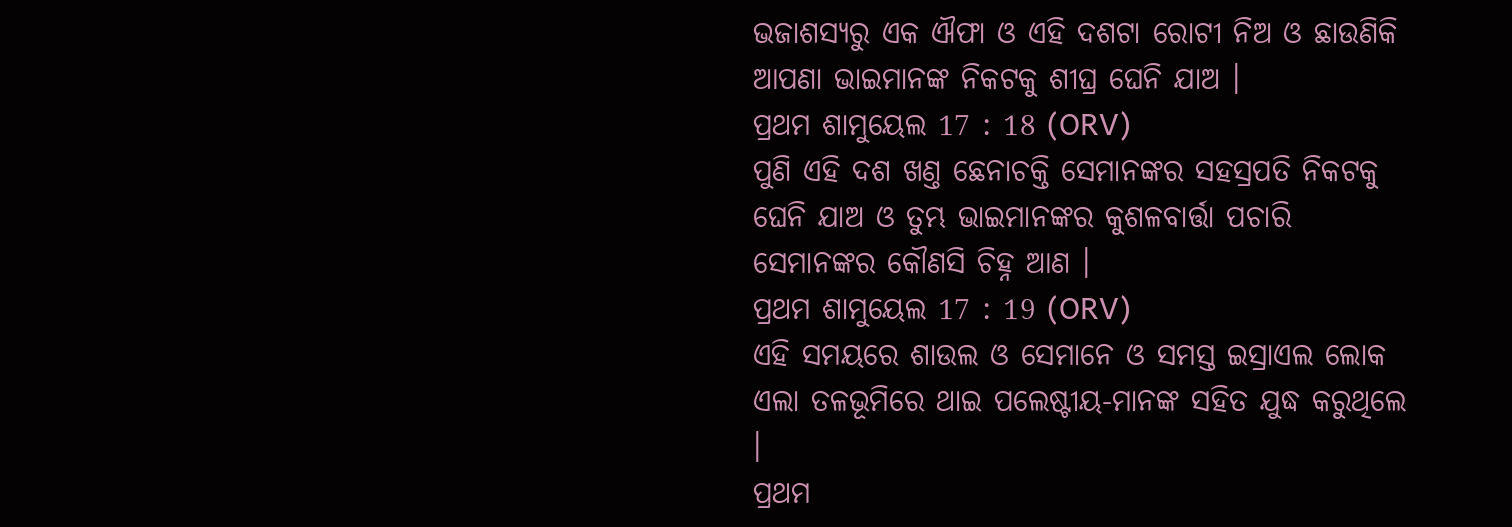ଭଜାଶସ୍ୟରୁ ଏକ ଐଫା ଓ ଏହି ଦଶଟା ରୋଟୀ ନିଅ ଓ ଛାଉଣିକି ଆପଣା ଭାଇମାନଙ୍କ ନିକଟକୁ ଶୀଘ୍ର ଘେନି ଯାଅ ।
ପ୍ରଥମ ଶାମୁୟେଲ 17 : 18 (ORV)
ପୁଣି ଏହି ଦଶ ଖଣ୍ତ ଛେନାଚକ୍ତି ସେମାନଙ୍କର ସହସ୍ରପତି ନିକଟକୁ ଘେନି ଯାଅ ଓ ତୁମ୍ଭ ଭାଇମାନଙ୍କର କୁଶଳବାର୍ତ୍ତା ପଚାରି ସେମାନଙ୍କର କୌଣସି ଚିହ୍ନ ଆଣ ।
ପ୍ରଥମ ଶାମୁୟେଲ 17 : 19 (ORV)
ଏହି ସମୟରେ ଶାଉଲ ଓ ସେମାନେ ଓ ସମସ୍ତ ଇସ୍ରାଏଲ ଲୋକ ଏଲା ତଳଭୂମିରେ ଥାଇ ପଲେଷ୍ଟୀୟ-ମାନଙ୍କ ସହିତ ଯୁଦ୍ଧ କରୁଥିଲେ ।
ପ୍ରଥମ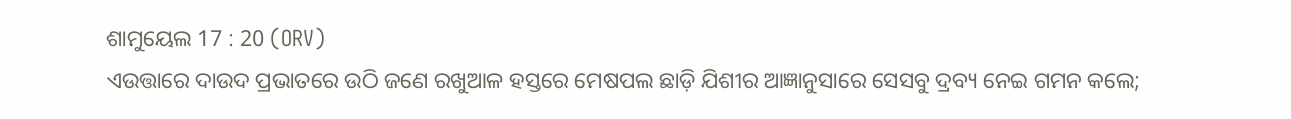ଶାମୁୟେଲ 17 : 20 (ORV)
ଏଉତ୍ତାରେ ଦାଉଦ ପ୍ରଭାତରେ ଉଠି ଜଣେ ରଖୁଆଳ ହସ୍ତରେ ମେଷପଲ ଛାଡ଼ି ଯିଶୀର ଆଜ୍ଞାନୁସାରେ ସେସବୁ ଦ୍ରବ୍ୟ ନେଇ ଗମନ କଲେ;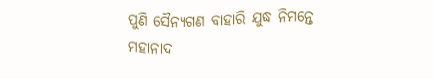ପୁଣି ସୈନ୍ୟଗଣ ବାହାରି ଯୁଦ୍ଧ ନିମନ୍ତେ ମହାନାଦ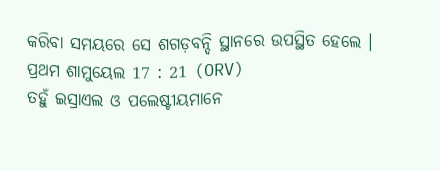କରିବା ସମୟରେ ସେ ଶଗଡ଼ବନ୍ଦି ସ୍ଥାନରେ ଉପସ୍ଥିତ ହେଲେ ।
ପ୍ରଥମ ଶାମୁୟେଲ 17 : 21 (ORV)
ତହୁଁ ଇସ୍ରାଏଲ ଓ ପଲେଷ୍ଟୀୟମାନେ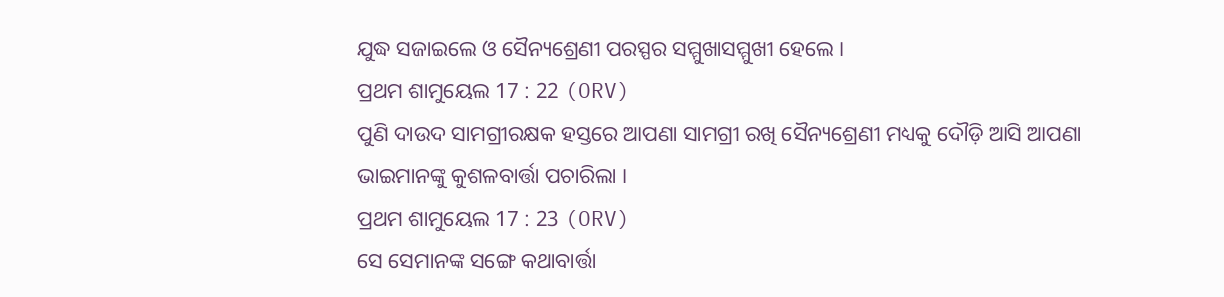ଯୁଦ୍ଧ ସଜାଇଲେ ଓ ସୈନ୍ୟଶ୍ରେଣୀ ପରସ୍ପର ସମ୍ମୁଖାସମ୍ମୁଖୀ ହେଲେ ।
ପ୍ରଥମ ଶାମୁୟେଲ 17 : 22 (ORV)
ପୁଣି ଦାଉଦ ସାମଗ୍ରୀରକ୍ଷକ ହସ୍ତରେ ଆପଣା ସାମଗ୍ରୀ ରଖି ସୈନ୍ୟଶ୍ରେଣୀ ମଧ୍ୟକୁ ଦୌଡ଼ି ଆସି ଆପଣା ଭାଇମାନଙ୍କୁ କୁଶଳବାର୍ତ୍ତା ପଚାରିଲା ।
ପ୍ରଥମ ଶାମୁୟେଲ 17 : 23 (ORV)
ସେ ସେମାନଙ୍କ ସଙ୍ଗେ କଥାବାର୍ତ୍ତା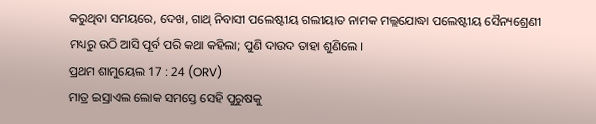କରୁଥିବା ସମୟରେ, ଦେଖ, ଗାଥ୍ ନିବାସୀ ପଲେଷ୍ଟୀୟ ଗଲୀୟାତ ନାମକ ମଲ୍ଲଯୋଦ୍ଧା ପଲେଷ୍ଟୀୟ ସୈନ୍ୟଶ୍ରେଣୀ ମଧ୍ୟରୁ ଉଠି ଆସି ପୂର୍ବ ପରି କଥା କହିଲା; ପୁଣି ଦାଉଦ ତାହା ଶୁଣିଲେ ।
ପ୍ରଥମ ଶାମୁୟେଲ 17 : 24 (ORV)
ମାତ୍ର ଇସ୍ରାଏଲ ଲୋକ ସମସ୍ତେ ସେହି ପୁରୁଷକୁ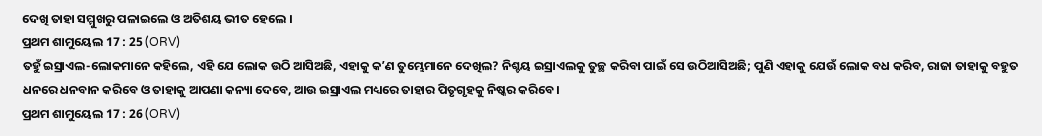ଦେଖି ତାହା ସମ୍ମୁଖରୁ ପଳାଇଲେ ଓ ଅତିଶୟ ଭୀତ ହେଲେ ।
ପ୍ରଥମ ଶାମୁୟେଲ 17 : 25 (ORV)
ତହୁଁ ଇସ୍ରାଏଲ-ଲୋକମାନେ କହିଲେ, ଏହି ଯେ ଲୋକ ଉଠି ଆସିଅଛି, ଏହାକୁ କʼଣ ତୁମ୍ଭେମାନେ ଦେଖିଲ? ନିଶ୍ଚୟ ଇସ୍ରାଏଲକୁ ତୁଚ୍ଛ କରିବା ପାଇଁ ସେ ଉଠିଆସିଅଛି; ପୁଣି ଏହାକୁ ଯେଉଁ ଲୋକ ବଧ କରିବ, ରାଜା ତାହାକୁ ବହୁତ ଧନରେ ଧନବାନ କରିବେ ଓ ତାହାକୁ ଆପଣା କନ୍ୟା ଦେବେ, ଆଉ ଇସ୍ରାଏଲ ମଧ୍ୟରେ ତାହାର ପିତୃଗୃହକୁ ନିଷ୍କର କରିବେ ।
ପ୍ରଥମ ଶାମୁୟେଲ 17 : 26 (ORV)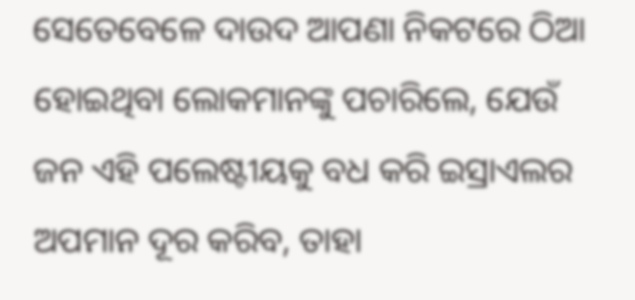ସେତେବେଳେ ଦାଉଦ ଆପଣା ନିକଟରେ ଠିଆ ହୋଇଥିବା ଲୋକମାନଙ୍କୁ ପଚାରିଲେ, ଯେଉଁ ଜନ ଏହି ପଲେଷ୍ଟୀୟକୁ ବଧ କରି ଇସ୍ରାଏଲର ଅପମାନ ଦୂର କରିବ, ତାହା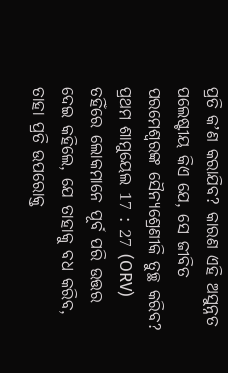ପ୍ରତି କʼଣ କରାଯିବ? କାରଣ ଏହି ଅସୁନ୍ନତ ପଲେଷ୍ଟୀୟ କିଏ ଯେ, ସେ ଜୀବିତ ପରମେଶ୍ଵରଙ୍କ ସୈନ୍ୟଶ୍ରେଣୀକି ତୁଚ୍ଛ କରିବ?
ପ୍ରଥମ ଶାମୁୟେଲ 17 : 27 (ORV)
ତହିଁରେ ଲୋକମାନେ ପୂର୍ବ ପରି ଉତ୍ତର ଦେଇ କହିଲେ, ଯେ ତାହାକୁ ବଧ କରିବ, ତାହା ପ୍ରତି ଉପରୋକ୍ତ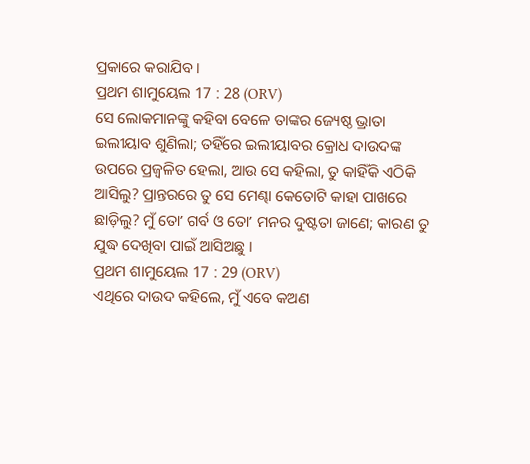ପ୍ରକାରେ କରାଯିବ ।
ପ୍ରଥମ ଶାମୁୟେଲ 17 : 28 (ORV)
ସେ ଲୋକମାନଙ୍କୁ କହିବା ବେଳେ ତାଙ୍କର ଜ୍ୟେଷ୍ଠ ଭ୍ରାତା ଇଲୀୟାବ ଶୁଣିଲା; ତହିଁରେ ଇଲୀୟାବର କ୍ରୋଧ ଦାଉଦଙ୍କ ଉପରେ ପ୍ରଜ୍ଵଳିତ ହେଲା, ଆଉ ସେ କହିଲା, ତୁ କାହିଁକି ଏଠିକି ଆସିଲୁ? ପ୍ରାନ୍ତରରେ ତୁ ସେ ମେଣ୍ଢା କେତୋଟି କାହା ପାଖରେ ଛାଡ଼ିଲୁ? ମୁଁ ତୋʼ ଗର୍ବ ଓ ତୋʼ ମନର ଦୁଷ୍ଟତା ଜାଣେ; କାରଣ ତୁ ଯୁଦ୍ଧ ଦେଖିବା ପାଇଁ ଆସିଅଛୁ ।
ପ୍ରଥମ ଶାମୁୟେଲ 17 : 29 (ORV)
ଏଥିରେ ଦାଉଦ କହିଲେ, ମୁଁ ଏବେ କଅଣ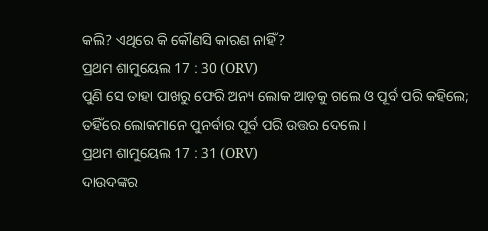କଲି? ଏଥିରେ କି କୌଣସି କାରଣ ନାହିଁ?
ପ୍ରଥମ ଶାମୁୟେଲ 17 : 30 (ORV)
ପୁଣି ସେ ତାହା ପାଖରୁ ଫେରି ଅନ୍ୟ ଲୋକ ଆଡ଼କୁ ଗଲେ ଓ ପୂର୍ବ ପରି କହିଲେ; ତହିଁରେ ଲୋକମାନେ ପୁନର୍ବାର ପୂର୍ବ ପରି ଉତ୍ତର ଦେଲେ ।
ପ୍ରଥମ ଶାମୁୟେଲ 17 : 31 (ORV)
ଦାଉଦଙ୍କର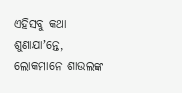ଏହିସବୁ କଥା ଶୁଣାଯାʼନ୍ତେ, ଲୋକମାନେ ଶାଉଲଙ୍କ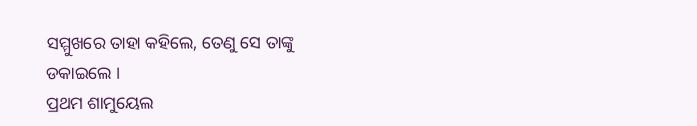ସମ୍ମୁଖରେ ତାହା କହିଲେ, ତେଣୁ ସେ ତାଙ୍କୁ ଡକାଇଲେ ।
ପ୍ରଥମ ଶାମୁୟେଲ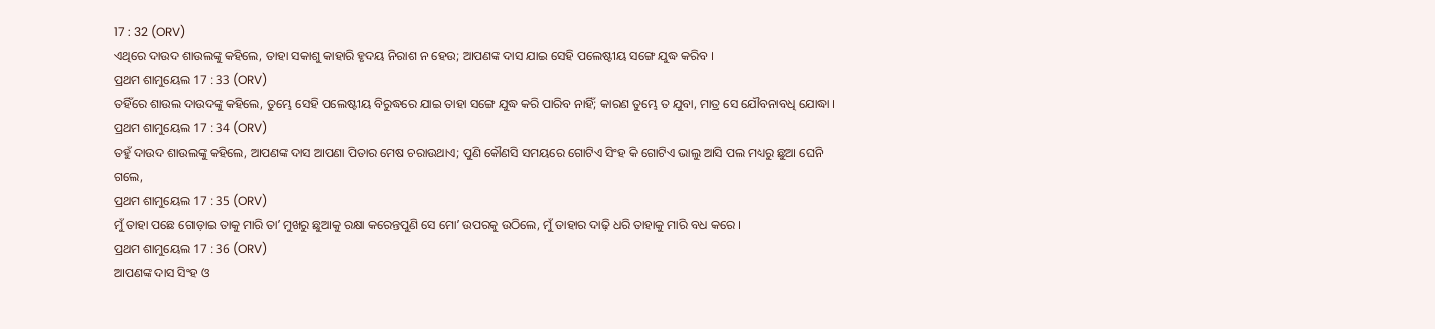17 : 32 (ORV)
ଏଥିରେ ଦାଉଦ ଶାଉଲଙ୍କୁ କହିଲେ, ତାହା ସକାଶୁ କାହାରି ହୃଦୟ ନିରାଶ ନ ହେଉ; ଆପଣଙ୍କ ଦାସ ଯାଇ ସେହି ପଲେଷ୍ଟୀୟ ସଙ୍ଗେ ଯୁଦ୍ଧ କରିବ ।
ପ୍ରଥମ ଶାମୁୟେଲ 17 : 33 (ORV)
ତହିଁରେ ଶାଉଲ ଦାଉଦଙ୍କୁ କହିଲେ, ତୁମ୍ଭେ ସେହି ପଲେଷ୍ଟୀୟ ବିରୁଦ୍ଧରେ ଯାଇ ତାହା ସଙ୍ଗେ ଯୁଦ୍ଧ କରି ପାରିବ ନାହିଁ; କାରଣ ତୁମ୍ଭେ ତ ଯୁବା, ମାତ୍ର ସେ ଯୌବନାବଧି ଯୋଦ୍ଧା ।
ପ୍ରଥମ ଶାମୁୟେଲ 17 : 34 (ORV)
ତହୁଁ ଦାଉଦ ଶାଉଲଙ୍କୁ କହିଲେ, ଆପଣଙ୍କ ଦାସ ଆପଣା ପିତାର ମେଷ ଚରାଉଥାଏ; ପୁଣି କୌଣସି ସମୟରେ ଗୋଟିଏ ସିଂହ କି ଗୋଟିଏ ଭାଲୁ ଆସି ପଲ ମଧ୍ୟରୁ ଛୁଆ ଘେନି ଗଲେ,
ପ୍ରଥମ ଶାମୁୟେଲ 17 : 35 (ORV)
ମୁଁ ତାହା ପଛେ ଗୋଡ଼ାଇ ତାକୁ ମାରି ତାʼ ମୁଖରୁ ଛୁଆକୁ ରକ୍ଷା କରେନ୍ତପୁଣି ସେ ମୋʼ ଉପରକୁ ଉଠିଲେ, ମୁଁ ତାହାର ଦାଢ଼ି ଧରି ତାହାକୁ ମାରି ବଧ କରେ ।
ପ୍ରଥମ ଶାମୁୟେଲ 17 : 36 (ORV)
ଆପଣଙ୍କ ଦାସ ସିଂହ ଓ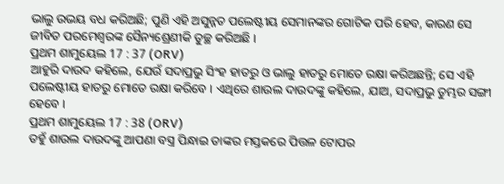ଭାଲୁ ଉଭୟ ବଧ କରିଅଛି; ପୁଣି ଏହି ଅସୁନ୍ନତ ପଲେଷ୍ଟୀୟ ସେମାନଙ୍କର ଗୋଟିକ ପରି ହେବ, କାରଣ ସେ ଜୀବିତ ପରମେଶ୍ଵରଙ୍କ ସୈନ୍ୟଶ୍ରେଣୀକି ତୁଚ୍ଛ କରିଅଛି ।
ପ୍ରଥମ ଶାମୁୟେଲ 17 : 37 (ORV)
ଆହୁରି ଦାଉଦ କହିଲେ, ଯେଉଁ ସଦାପ୍ରଭୁ ସିଂହ ହାତରୁ ଓ ଭାଲୁ ହାତରୁ ମୋତେ ରକ୍ଷା କରିଅଛନ୍ତି; ସେ ଏହି ପଲେଷ୍ଟୀୟ ହାତରୁ ମୋତେ ରକ୍ଷା କରିବେ । ଏଥିରେ ଶାଉଲ ଦାଉଦଙ୍କୁ କହିଲେ, ଯାଅ, ସଦାପ୍ରଭୁ ତୁମ୍ଭର ସଙ୍ଗୀ ହେବେ ।
ପ୍ରଥମ ଶାମୁୟେଲ 17 : 38 (ORV)
ତହୁଁ ଶାଉଲ ଦାଉଦଙ୍କୁ ଆପଣା ବସ୍ତ୍ର ପିନ୍ଧାଇ ତାଙ୍କର ମସ୍ତକରେ ପିତ୍ତଳ ଟୋପର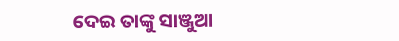ଦେଇ ତାଙ୍କୁ ସାଞ୍ଜୁଆ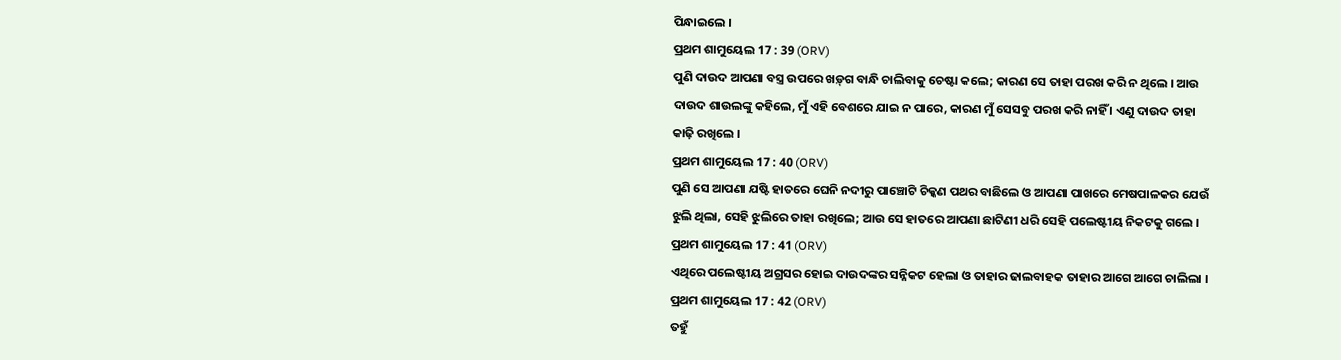ପିନ୍ଧାଇଲେ ।
ପ୍ରଥମ ଶାମୁୟେଲ 17 : 39 (ORV)
ପୁଣି ଦାଉଦ ଆପଣା ବସ୍ତ୍ର ଉପରେ ଖଡ଼୍‍ଗ ବାନ୍ଧି ଚାଲିବାକୁ ଚେଷ୍ଟା କଲେ; କାରଣ ସେ ତାହା ପରଖ କରି ନ ଥିଲେ । ଆଉ ଦାଉଦ ଶାଉଲଙ୍କୁ କହିଲେ, ମୁଁ ଏହି ବେଶରେ ଯାଇ ନ ପାରେ, କାରଣ ମୁଁ ସେସବୁ ପରଖ କରି ନାହିଁ । ଏଣୁ ଦାଉଦ ତାହା କାଢ଼ି ରଖିଲେ ।
ପ୍ରଥମ ଶାମୁୟେଲ 17 : 40 (ORV)
ପୁଣି ସେ ଆପଣା ଯଷ୍ଟି ହାତରେ ଘେନି ନଦୀରୁ ପାଞ୍ଚୋଟି ଚିକ୍କଣ ପଥର ବାଛିଲେ ଓ ଆପଣା ପାଖରେ ମେଷପାଳକର ଯେଉଁ ଝୁଲି ଥିଲା, ସେହି ଝୁଲିରେ ତାହା ରଖିଲେ; ଆଉ ସେ ହାତରେ ଆପଣା ଛାଟିଣୀ ଧରି ସେହି ପଲେଷ୍ଟୀୟ ନିକଟକୁ ଗଲେ ।
ପ୍ରଥମ ଶାମୁୟେଲ 17 : 41 (ORV)
ଏଥିରେ ପଲେଷ୍ଟୀୟ ଅଗ୍ରସର ହୋଇ ଦାଉଦଙ୍କର ସନ୍ନିକଟ ହେଲା ଓ ତାହାର ଢାଲବାହକ ତାହାର ଆଗେ ଆଗେ ଚାଲିଲା ।
ପ୍ରଥମ ଶାମୁୟେଲ 17 : 42 (ORV)
ତହୁଁ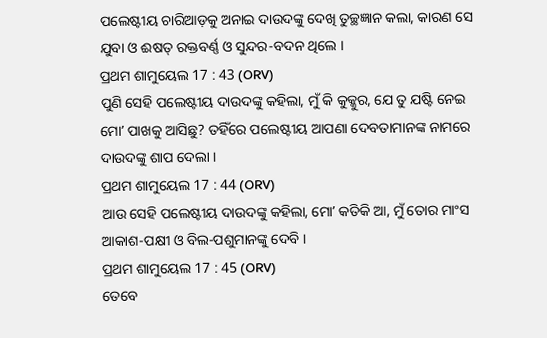ପଲେଷ୍ଟୀୟ ଚାରିଆଡ଼କୁ ଅନାଇ ଦାଉଦଙ୍କୁ ଦେଖି ତୁଚ୍ଛଜ୍ଞାନ କଲା, କାରଣ ସେ ଯୁବା ଓ ଈଷତ୍ ରକ୍ତବର୍ଣ୍ଣ ଓ ସୁନ୍ଦର-ବଦନ ଥିଲେ ।
ପ୍ରଥମ ଶାମୁୟେଲ 17 : 43 (ORV)
ପୁଣି ସେହି ପଲେଷ୍ଟୀୟ ଦାଉଦଙ୍କୁ କହିଲା, ମୁଁ କି କୁକ୍କୁର, ଯେ ତୁ ଯଷ୍ଟି ନେଇ ମୋʼ ପାଖକୁ ଆସିଛୁ? ତହିଁରେ ପଲେଷ୍ଟୀୟ ଆପଣା ଦେବତାମାନଙ୍କ ନାମରେ ଦାଉଦଙ୍କୁ ଶାପ ଦେଲା ।
ପ୍ରଥମ ଶାମୁୟେଲ 17 : 44 (ORV)
ଆଉ ସେହି ପଲେଷ୍ଟୀୟ ଦାଉଦଙ୍କୁ କହିଲା, ମୋʼ କତିକି ଆ, ମୁଁ ତୋର ମାଂସ ଆକାଶ-ପକ୍ଷୀ ଓ ବିଲ-ପଶୁମାନଙ୍କୁ ଦେବି ।
ପ୍ରଥମ ଶାମୁୟେଲ 17 : 45 (ORV)
ତେବେ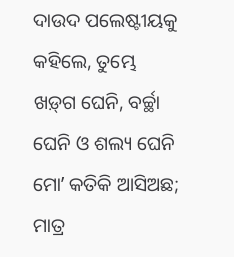ଦାଉଦ ପଲେଷ୍ଟୀୟକୁ କହିଲେ, ତୁମ୍ଭେ ଖଡ଼୍‍ଗ ଘେନି, ବର୍ଚ୍ଛା ଘେନି ଓ ଶଲ୍ୟ ଘେନି ମୋʼ କତିକି ଆସିଅଛ; ମାତ୍ର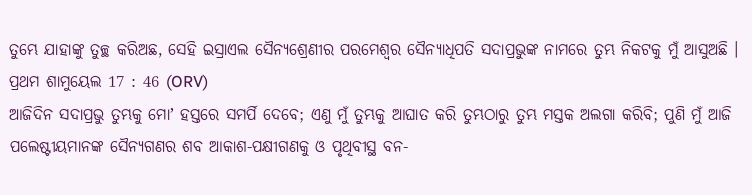ତୁମ୍ଭେ ଯାହାଙ୍କୁ ତୁଚ୍ଛ କରିଅଛ, ସେହି ଇସ୍ରାଏଲ ସୈନ୍ୟଶ୍ରେଣୀର ପରମେଶ୍ଵର ସୈନ୍ୟାଧିପତି ସଦାପ୍ରଭୁଙ୍କ ନାମରେ ତୁମ୍ଭ ନିକଟକୁ ମୁଁ ଆସୁଅଛି ।
ପ୍ରଥମ ଶାମୁୟେଲ 17 : 46 (ORV)
ଆଜିଦିନ ସଦାପ୍ରଭୁ ତୁମ୍ଭକୁ ମୋʼ ହସ୍ତରେ ସମର୍ପି ଦେବେ; ଏଣୁ ମୁଁ ତୁମ୍ଭକୁ ଆଘାତ କରି ତୁମ୍ଭଠାରୁ ତୁମ୍ଭ ମସ୍ତକ ଅଲଗା କରିବି; ପୁଣି ମୁଁ ଆଜି ପଲେଷ୍ଟୀୟମାନଙ୍କ ସୈନ୍ୟଗଣର ଶବ ଆକାଶ-ପକ୍ଷୀଗଣକୁ ଓ ପୃଥିବୀସ୍ଥ ବନ-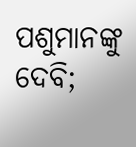ପଶୁମାନଙ୍କୁ ଦେବି;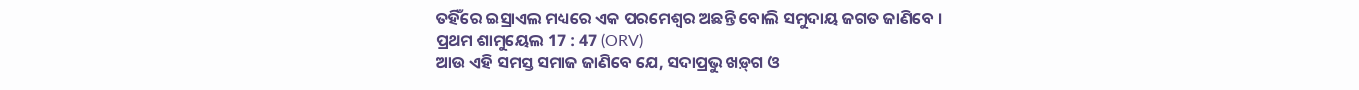ତହିଁରେ ଇସ୍ରାଏଲ ମଧ୍ୟରେ ଏକ ପରମେଶ୍ଵର ଅଛନ୍ତି ବୋଲି ସମୁଦାୟ ଜଗତ ଜାଣିବେ ।
ପ୍ରଥମ ଶାମୁୟେଲ 17 : 47 (ORV)
ଆଉ ଏହି ସମସ୍ତ ସମାଜ ଜାଣିବେ ଯେ, ସଦାପ୍ରଭୁ ଖଡ଼୍‍ଗ ଓ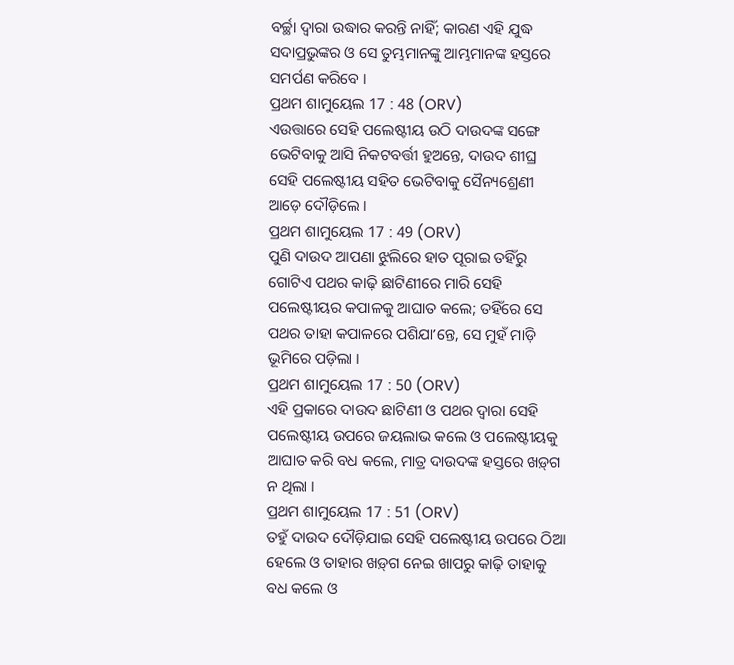ବର୍ଚ୍ଛା ଦ୍ଵାରା ଉଦ୍ଧାର କରନ୍ତି ନାହିଁ; କାରଣ ଏହି ଯୁଦ୍ଧ ସଦାପ୍ରଭୁଙ୍କର ଓ ସେ ତୁମ୍ଭମାନଙ୍କୁ ଆମ୍ଭମାନଙ୍କ ହସ୍ତରେ ସମର୍ପଣ କରିବେ ।
ପ୍ରଥମ ଶାମୁୟେଲ 17 : 48 (ORV)
ଏଉତ୍ତାରେ ସେହି ପଲେଷ୍ଟୀୟ ଉଠି ଦାଉଦଙ୍କ ସଙ୍ଗେ ଭେଟିବାକୁ ଆସି ନିକଟବର୍ତ୍ତୀ ହୁଅନ୍ତେ, ଦାଉଦ ଶୀଘ୍ର ସେହି ପଲେଷ୍ଟୀୟ ସହିତ ଭେଟିବାକୁ ସୈନ୍ୟଶ୍ରେଣୀ ଆଡ଼େ ଦୌଡ଼ିଲେ ।
ପ୍ରଥମ ଶାମୁୟେଲ 17 : 49 (ORV)
ପୁଣି ଦାଉଦ ଆପଣା ଝୁଲିରେ ହାତ ପୂରାଇ ତହିଁରୁ ଗୋଟିଏ ପଥର କାଢ଼ି ଛାଟିଣୀରେ ମାରି ସେହି ପଲେଷ୍ଟୀୟର କପାଳକୁ ଆଘାତ କଲେ; ତହିଁରେ ସେ ପଥର ତାହା କପାଳରେ ପଶିଯାʼନ୍ତେ, ସେ ମୁହଁ ମାଡ଼ି ଭୂମିରେ ପଡ଼ିଲା ।
ପ୍ରଥମ ଶାମୁୟେଲ 17 : 50 (ORV)
ଏହି ପ୍ରକାରେ ଦାଉଦ ଛାଟିଣୀ ଓ ପଥର ଦ୍ଵାରା ସେହି ପଲେଷ୍ଟୀୟ ଉପରେ ଜୟଲାଭ କଲେ ଓ ପଲେଷ୍ଟୀୟକୁ ଆଘାତ କରି ବଧ କଲେ, ମାତ୍ର ଦାଉଦଙ୍କ ହସ୍ତରେ ଖଡ଼୍‍ଗ ନ ଥିଲା ।
ପ୍ରଥମ ଶାମୁୟେଲ 17 : 51 (ORV)
ତହୁଁ ଦାଉଦ ଦୌଡ଼ିଯାଇ ସେହି ପଲେଷ୍ଟୀୟ ଉପରେ ଠିଆ ହେଲେ ଓ ତାହାର ଖଡ଼୍‍ଗ ନେଇ ଖାପରୁ କାଢ଼ି ତାହାକୁ ବଧ କଲେ ଓ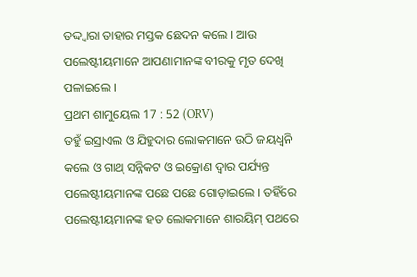ତଦ୍ଦ୍ଵାରା ତାହାର ମସ୍ତକ ଛେଦନ କଲେ । ଆଉ ପଲେଷ୍ଟୀୟମାନେ ଆପଣାମାନଙ୍କ ବୀରକୁ ମୃତ ଦେଖି ପଳାଇଲେ ।
ପ୍ରଥମ ଶାମୁୟେଲ 17 : 52 (ORV)
ତହୁଁ ଇସ୍ରାଏଲ ଓ ଯିହୁଦାର ଲୋକମାନେ ଉଠି ଜୟଧ୍ଵନି କଲେ ଓ ଗାଥ୍ ସନ୍ନିକଟ ଓ ଇକ୍ରୋଣ ଦ୍ଵାର ପର୍ଯ୍ୟନ୍ତ ପଲେଷ୍ଟୀୟମାନଙ୍କ ପଛେ ପଛେ ଗୋଡ଼ାଇଲେ । ତହିଁରେ ପଲେଷ୍ଟୀୟମାନଙ୍କ ହତ ଲୋକମାନେ ଶାରୟିମ୍ ପଥରେ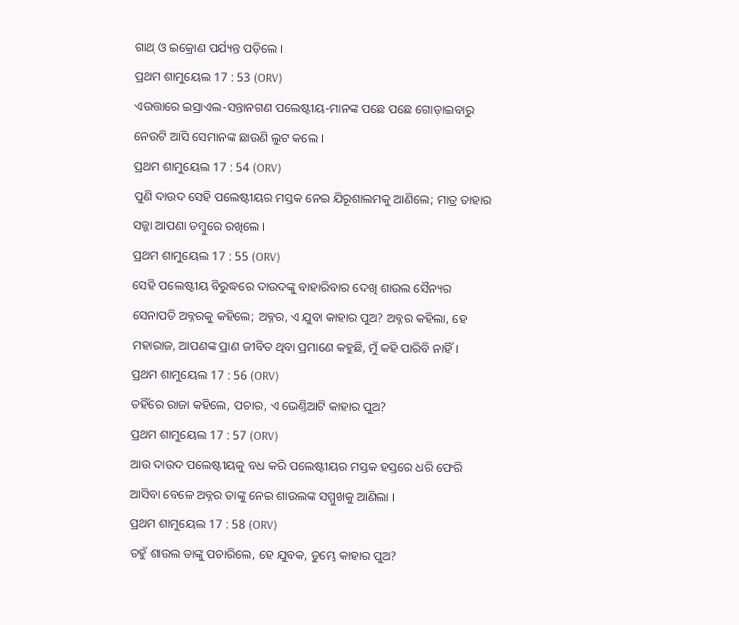ଗାଥ୍ ଓ ଇକ୍ରୋଣ ପର୍ଯ୍ୟନ୍ତ ପଡ଼ିଲେ ।
ପ୍ରଥମ ଶାମୁୟେଲ 17 : 53 (ORV)
ଏଉତ୍ତାରେ ଇସ୍ରାଏଲ-ସନ୍ତାନଗଣ ପଲେଷ୍ଟୀୟ-ମାନଙ୍କ ପଛେ ପଛେ ଗୋଡ଼ାଇବାରୁ ନେଉଟି ଆସି ସେମାନଙ୍କ ଛାଉଣି ଲୁଟ କଲେ ।
ପ୍ରଥମ ଶାମୁୟେଲ 17 : 54 (ORV)
ପୁଣି ଦାଉଦ ସେହି ପଲେଷ୍ଟୀୟର ମସ୍ତକ ନେଇ ଯିରୂଶାଲମକୁ ଆଣିଲେ; ମାତ୍ର ତାହାର ସଜ୍ଜା ଆପଣା ତମ୍ଵୁରେ ରଖିଲେ ।
ପ୍ରଥମ ଶାମୁୟେଲ 17 : 55 (ORV)
ସେହି ପଲେଷ୍ଟୀୟ ବିରୁଦ୍ଧରେ ଦାଉଦଙ୍କୁ ବାହାରିବାର ଦେଖି ଶାଉଲ ସୈନ୍ୟର ସେନାପତି ଅବ୍ନରକୁ କହିଲେ; ଅବ୍ନର, ଏ ଯୁବା କାହାର ପୁଅ? ଅବ୍ନର କହିଲା, ହେ ମହାରାଜ, ଆପଣଙ୍କ ପ୍ରାଣ ଜୀବିତ ଥିବା ପ୍ରମାଣେ କହୁଛି, ମୁଁ କହି ପାରିବି ନାହିଁ ।
ପ୍ରଥମ ଶାମୁୟେଲ 17 : 56 (ORV)
ତହିଁରେ ରାଜା କହିଲେ, ପଚାର, ଏ ଭେଣ୍ତିଆଟି କାହାର ପୁଅ?
ପ୍ରଥମ ଶାମୁୟେଲ 17 : 57 (ORV)
ଆଉ ଦାଉଦ ପଲେଷ୍ଟୀୟକୁ ବଧ କରି ପଲେଷ୍ଟୀୟର ମସ୍ତକ ହସ୍ତରେ ଧରି ଫେରି ଆସିବା ବେଳେ ଅବ୍ନର ତାଙ୍କୁ ନେଇ ଶାଉଲଙ୍କ ସମ୍ମୁଖକୁ ଆଣିଲା ।
ପ୍ରଥମ ଶାମୁୟେଲ 17 : 58 (ORV)
ତହୁଁ ଶାଉଲ ତାଙ୍କୁ ପଚାରିଲେ, ହେ ଯୁବକ, ତୁମ୍ଭେ କାହାର ପୁଅ?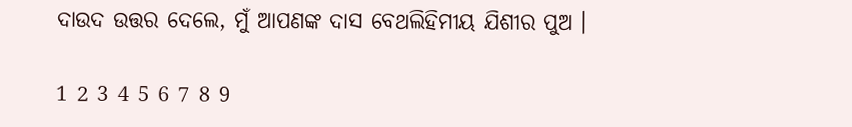ଦାଉଦ ଉତ୍ତର ଦେଲେ, ମୁଁ ଆପଣଙ୍କ ଦାସ ବେଥଲିହିମୀୟ ଯିଶୀର ପୁଅ ।

1 2 3 4 5 6 7 8 9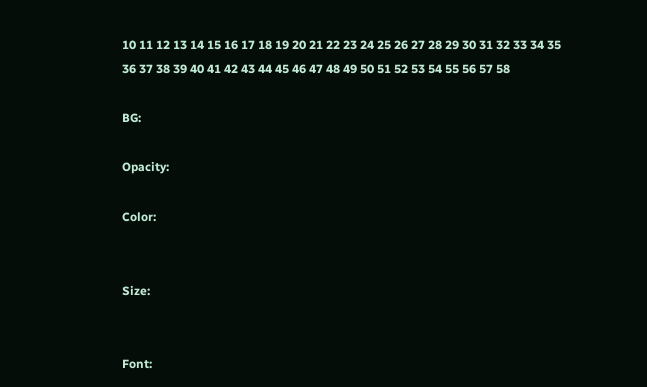10 11 12 13 14 15 16 17 18 19 20 21 22 23 24 25 26 27 28 29 30 31 32 33 34 35 36 37 38 39 40 41 42 43 44 45 46 47 48 49 50 51 52 53 54 55 56 57 58

BG:

Opacity:

Color:


Size:


Font: